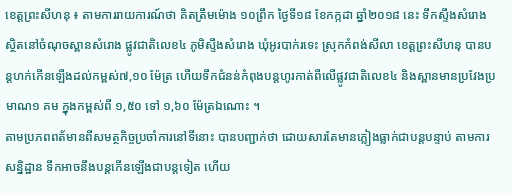ខេត្តព្រះសីហនុ ៖ តាមការរាយការណ៍ថា គិតត្រឹមម៉ោង ១០ព្រឹក ថ្ងៃទី១៨ ខែកក្កដា ឆ្នាំ២០១៨ នេះ ទឹកស្ទឹងសំរោង ស្ថិតនៅចំណុចស្ពានសំរោង ផ្លូវជាតិលេខ៤ ភូមិស្ទឹងសំរោង ឃុំអូរបាក់រទេះ ស្រុកកំពង់សីលា ខេត្តព្រះសីហនុ បានបន្តហក់កើនឡើងដល់កម្ពស់៧,១០ ម៉ែត្រ ហើយទឹកជំនន់កំពុងបន្តហូរកាត់ពីលើផ្លូវជាតិលេខ៤ និងស្ពានមានប្រវែងប្រមាណ១ គម ក្នុងកម្ពស់ពី ១,៥០ ទៅ ១,៦០ ម៉ែត្រឯណោះ ។
តាមប្រភពពត័មានពីសមត្ថកិច្ចប្រចាំការនៅទីនោះ បានបញ្ជាក់ថា ដោយសារតែមានភ្លៀងធ្លាក់ជាបន្តបន្ទាប់ តាមការសន្និដ្ឋាន ទឹកអាចនឹងបន្តកើនឡើងជាបន្តទៀត ហើយ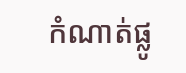កំណាត់ផ្លូ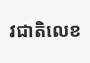វជាតិលេខ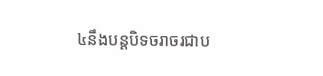៤នឹងបន្តបិទចរាចរជាប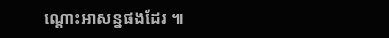ណ្តោះអាសន្នផងដែរ ៕